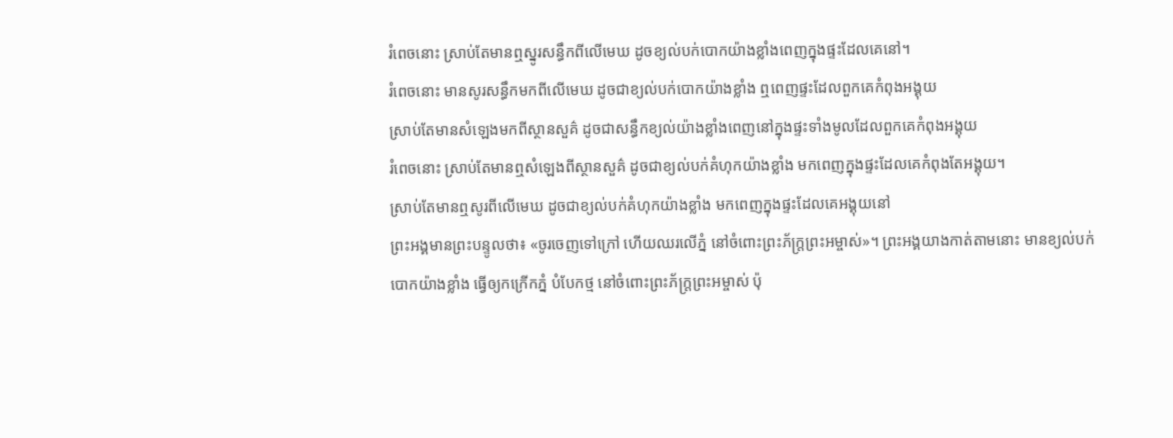រំពេចនោះ ស្រាប់តែមានឮស្នូរសន្ធឹកពីលើមេឃ ដូចខ្យល់បក់បោកយ៉ាងខ្លាំងពេញក្នុងផ្ទះដែលគេនៅ។
រំពេចនោះ មានសូរសន្ធឹកមកពីលើមេឃ ដូចជាខ្យល់បក់បោកយ៉ាងខ្លាំង ឮពេញផ្ទះដែលពួកគេកំពុងអង្គុយ
ស្រាប់តែមានសំឡេងមកពីស្ថានសួគ៌ ដូចជាសន្ធឹកខ្យល់យ៉ាងខ្លាំងពេញនៅក្នុងផ្ទះទាំងមូលដែលពួកគេកំពុងអង្គុយ
រំពេចនោះ ស្រាប់តែមានឮសំឡេងពីស្ថានសួគ៌ ដូចជាខ្យល់បក់គំហុកយ៉ាងខ្លាំង មកពេញក្នុងផ្ទះដែលគេកំពុងតែអង្គុយ។
ស្រាប់តែមានឮសូរពីលើមេឃ ដូចជាខ្យល់បក់គំហុកយ៉ាងខ្លាំង មកពេញក្នុងផ្ទះដែលគេអង្គុយនៅ
ព្រះអង្គមានព្រះបន្ទូលថា៖ «ចូរចេញទៅក្រៅ ហើយឈរលើភ្នំ នៅចំពោះព្រះភ័ក្ត្រព្រះអម្ចាស់»។ ព្រះអង្គយាងកាត់តាមនោះ មានខ្យល់បក់បោកយ៉ាងខ្លាំង ធ្វើឲ្យកក្រើកភ្នំ បំបែកថ្ម នៅចំពោះព្រះភ័ក្ត្រព្រះអម្ចាស់ ប៉ុ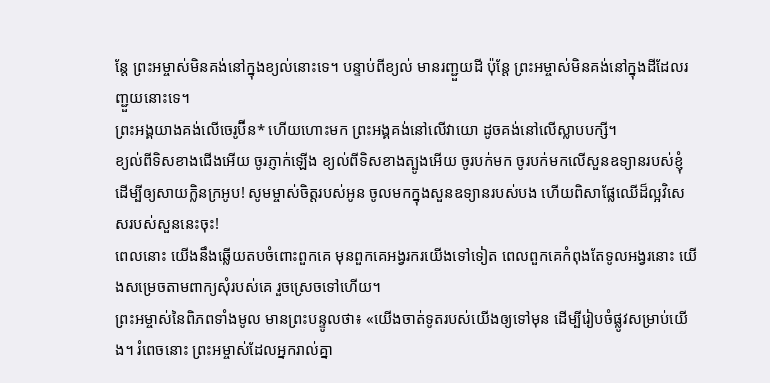ន្តែ ព្រះអម្ចាស់មិនគង់នៅក្នុងខ្យល់នោះទេ។ បន្ទាប់ពីខ្យល់ មានរញ្ជួយដី ប៉ុន្តែ ព្រះអម្ចាស់មិនគង់នៅក្នុងដីដែលរញ្ជួយនោះទេ។
ព្រះអង្គយាងគង់លើចេរូប៊ីន* ហើយហោះមក ព្រះអង្គគង់នៅលើវាយោ ដូចគង់នៅលើស្លាបបក្សី។
ខ្យល់ពីទិសខាងជើងអើយ ចូរភ្ញាក់ឡើង ខ្យល់ពីទិសខាងត្បូងអើយ ចូរបក់មក ចូរបក់មកលើសួនឧទ្យានរបស់ខ្ញុំ ដើម្បីឲ្យសាយក្លិនក្រអូប! សូមម្ចាស់ចិត្តរបស់អូន ចូលមកក្នុងសួនឧទ្យានរបស់បង ហើយពិសាផ្លែឈើដ៏ល្អវិសេសរបស់សួននេះចុះ!
ពេលនោះ យើងនឹងឆ្លើយតបចំពោះពួកគេ មុនពួកគេអង្វរករយើងទៅទៀត ពេលពួកគេកំពុងតែទូលអង្វរនោះ យើងសម្រេចតាមពាក្យសុំរបស់គេ រួចស្រេចទៅហើយ។
ព្រះអម្ចាស់នៃពិភពទាំងមូល មានព្រះបន្ទូលថា៖ «យើងចាត់ទូតរបស់យើងឲ្យទៅមុន ដើម្បីរៀបចំផ្លូវសម្រាប់យើង។ រំពេចនោះ ព្រះអម្ចាស់ដែលអ្នករាល់គ្នា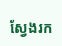ស្វែងរក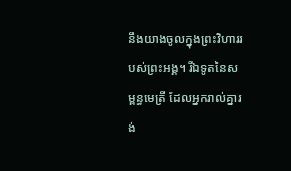នឹងយាងចូលក្នុងព្រះវិហាររបស់ព្រះអង្គ។ រីឯទូតនៃសម្ពន្ធមេត្រី ដែលអ្នករាល់គ្នារង់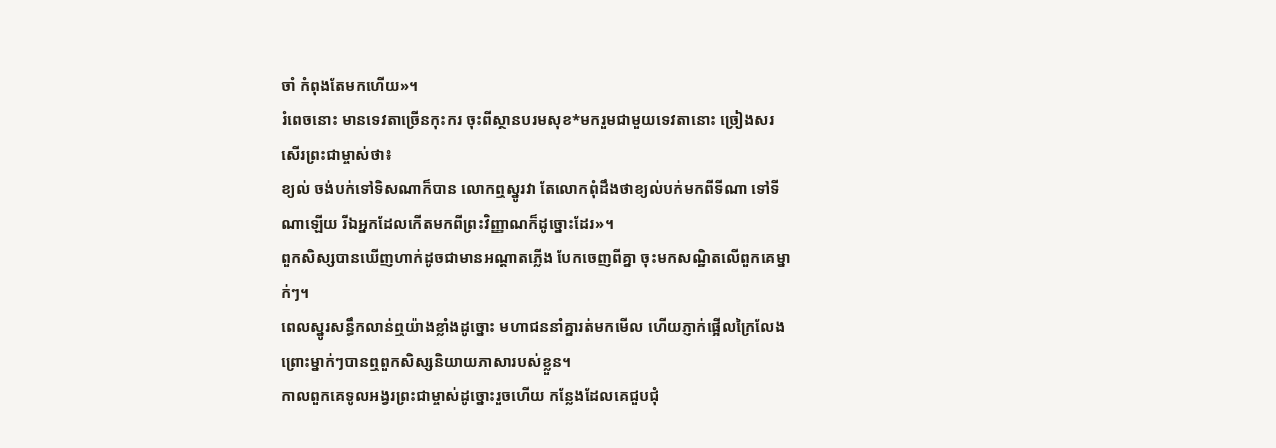ចាំ កំពុងតែមកហើយ»។
រំពេចនោះ មានទេវតាច្រើនកុះករ ចុះពីស្ថានបរមសុខ*មករួមជាមួយទេវតានោះ ច្រៀងសរសើរព្រះជាម្ចាស់ថា៖
ខ្យល់ ចង់បក់ទៅទិសណាក៏បាន លោកឮស្នូរវា តែលោកពុំដឹងថាខ្យល់បក់មកពីទីណា ទៅទីណាឡើយ រីឯអ្នកដែលកើតមកពីព្រះវិញ្ញាណក៏ដូច្នោះដែរ»។
ពួកសិស្សបានឃើញហាក់ដូចជាមានអណ្ដាតភ្លើង បែកចេញពីគ្នា ចុះមកសណ្ឋិតលើពួកគេម្នាក់ៗ។
ពេលស្នូរសន្ធឹកលាន់ឮយ៉ាងខ្លាំងដូច្នោះ មហាជននាំគ្នារត់មកមើល ហើយភ្ញាក់ផ្អើលក្រៃលែង ព្រោះម្នាក់ៗបានឮពួកសិស្សនិយាយភាសារបស់ខ្លួន។
កាលពួកគេទូលអង្វរព្រះជាម្ចាស់ដូច្នោះរួចហើយ កន្លែងដែលគេជួបជុំ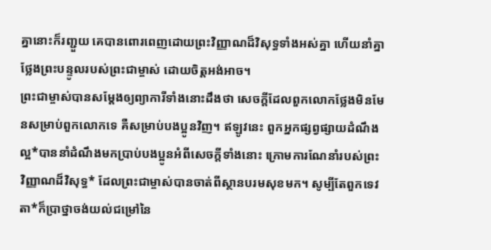គ្នានោះក៏រញ្ជួយ គេបានពោរពេញដោយព្រះវិញ្ញាណដ៏វិសុទ្ធទាំងអស់គ្នា ហើយនាំគ្នាថ្លែងព្រះបន្ទូលរបស់ព្រះជាម្ចាស់ ដោយចិត្តអង់អាច។
ព្រះជាម្ចាស់បានសម្តែងឲ្យព្យាការីទាំងនោះដឹងថា សេចក្ដីដែលពួកលោកថ្លែងមិនមែនសម្រាប់ពួកលោកទេ គឺសម្រាប់បងប្អូនវិញ។ ឥឡូវនេះ ពួកអ្នកផ្សព្វផ្សាយដំណឹងល្អ*បាននាំដំណឹងមកប្រាប់បងប្អូនអំពីសេចក្ដីទាំងនោះ ក្រោមការណែនាំរបស់ព្រះវិញ្ញាណដ៏វិសុទ្ធ* ដែលព្រះជាម្ចាស់បានចាត់ពីស្ថានបរមសុខមក។ សូម្បីតែពួកទេវតា*ក៏ប្រាថ្នាចង់យល់ជម្រៅនៃ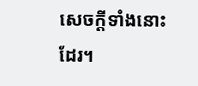សេចក្ដីទាំងនោះដែរ។